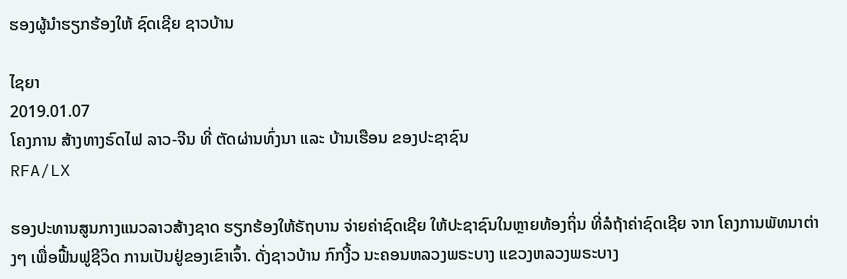ຮອງຜູ້ນໍາຮຽກຮ້ອງໃຫ້ ຊົດເຊີຍ ຊາວບ້ານ

ໄຊຍາ
2019.01.07
ໂຄງການ ສ້າງທາງຣົດໄຟ ລາວ-ຈີນ ທີ່ ຕັດຜ່ານທົ່ງນາ ແລະ ບ້ານເຮືອນ ຂອງປະຊາຊົນ
RFA/LX

ຮອງປະທານສູນກາງແນວລາວສ້າງຊາດ ຮຽກຮ້ອງໃຫ້ຣັຖບານ ຈ່າຍຄ່າຊົດເຊີຍ ໃຫ້ປະຊາຊົນໃນຫຼາຍທ້ອງຖິ່ນ ທີ່ລໍຖ້າຄ່າຊົດເຊີຍ ຈາກ ໂຄງການພັທນາຕ່າງໆ ເພື່ອຟື້ນຟູຊີວິດ ການເປັນຢູ່ຂອງເຂົາເຈົ້າ. ດັ່ງຊາວບ້ານ ກົກງີ້ວ ນະຄອນຫລວງພຣະບາງ ແຂວງຫລວງພຣະບາງ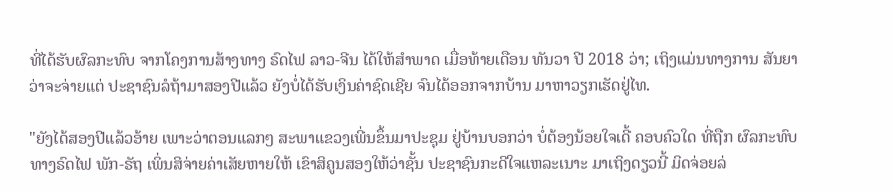ທີ່ໄດ້ຮັບຜົລກະທົບ ຈາກໂຄງການສ້າງທາງ ຣົດໄຟ ລາວ-ຈີນ ໄດ້ໃຫ້ສຳພາດ ເມື່ອທ້າຍເດືອນ ທັນວາ ປີ 2018 ວ່າ; ເຖິງແມ່ນທາງການ ສັນຍາວ່າຈະຈ່າຍແຕ່ ປະຊາຊົນລໍຖ້າມາສອງປີແລ້ວ ຍັງບໍ່ໄດ້ຮັບເງິນຄ່າຊົດເຊີຍ ຈົນໄດ້ອອກຈາກບ້ານ ມາຫາວຽກເຮັດຢູ່ໄທ.

"ຍັງໄດ້ສອງປີແລ້ວອ້າຍ ເພາະວ່າຕອນແລກໆ ສະພາແຂວງເພີ່ນຂຶ້ນມາປະຊຸມ ຢູ່ບ້ານບອກວ່າ ບໍ່ຕ້ອງນ້ອຍໃຈເດີ້ ຄອບຄົວໃດ ທີ່ຖືກ ຜົລກະທົບທາງຣົດໄຟ ພັກ-ຣັຖ ເພິ່ນສິຈ່າຍຄ່າເສັຍຫາຍໃຫ້ ເຂົາສິຄູນສອງໃຫ້ວ່າຊັ້ນ ປະຊາຊົນກະດີໃຈແຫລະເນາະ ມາເຖິງດຽວນີ້ ມິດຈ່ອຍລ່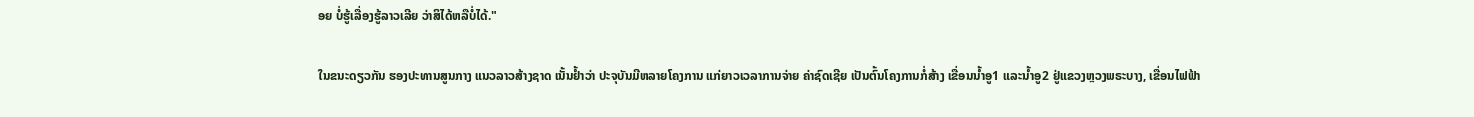ອຍ ບໍ່ຮູ້ເລື່ອງຮູ້ລາວເລີຍ ວ່າສິໄດ້ຫລືບໍ່ໄດ້."

ໃນຂນະດຽວກັນ ຮອງປະທານສູນກາງ ແນວລາວສ້າງຊາດ ເນັ້ນຢໍ້າວ່າ ປະຈຸບັນມີຫລາຍໂຄງການ ແກ່ຍາວເວລາການຈ່າຍ ຄ່າຊົດເຊີຍ ເປັນຕົ້ນໂຄງການກໍ່ສ້າງ ເຂື່ອນນໍ້າອູ1 ແລະນໍ້າອູ2 ຢູ່ແຂວງຫຼວງພຣະບາງ, ເຂື່ອນໄຟຟ້າ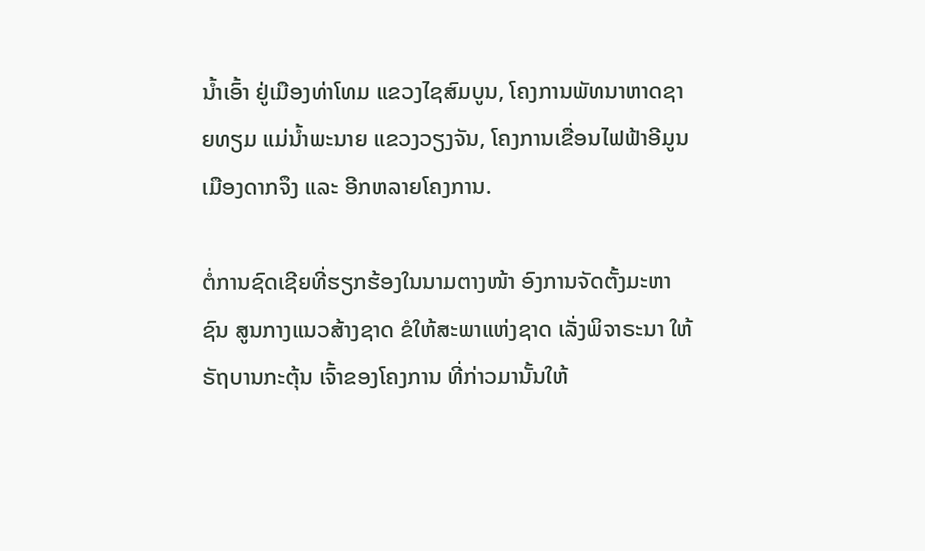ນໍ້າເອົ້າ ຢູ່ເມືອງທ່າໂທມ ແຂວງໄຊສົມບູນ, ໂຄງການພັທນາຫາດຊາຍທຽມ ແມ່ນໍ້າພະນາຍ ແຂວງວຽງຈັນ, ໂຄງການເຂື່ອນໄຟຟ້າອີມູນ ເມືອງດາກຈຶງ ແລະ ອີກຫລາຍໂຄງການ.

ຕໍ່ການຊົດເຊີຍທີ່ຮຽກຮ້ອງໃນນາມຕາງໜ້າ ອົງການຈັດຕັ້ງມະຫາຊົນ ສູນກາງແນວສ້າງຊາດ ຂໍໃຫ້ສະພາແຫ່ງຊາດ ເລັ່ງພິຈາຣະນາ ໃຫ້ ຣັຖບານກະຕຸ້ນ ເຈົ້າຂອງໂຄງການ ທີ່ກ່າວມານັ້ນໃຫ້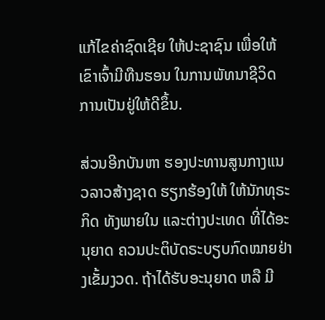ແກ້ໄຂຄ່າຊົດເຊີຍ ໃຫ້ປະຊາຊົນ ເພື່ອໃຫ້ເຂົາເຈົ້າມີທືນຮອນ ໃນການພັທນາຊີວິດ ການເປັນຢູ່ໃຫ້ດີຂຶ້ນ.

ສ່ວນອີກບັນຫາ ຮອງປະທານສູນກາງແນວລາວສ້າງຊາດ ຮຽກຮ້ອງໃຫ້ ໃຫ້ນັກທຸຣະກິດ ທັງພາຍໃນ ແລະຕ່າງປະເທດ ທີ່ໄດ້ອະນຸຍາດ ຄວນປະຕິບັດຣະບຽບກົດໝາຍຢ່າງເຂັ້ມງວດ. ຖ້າໄດ້ຮັບອະນຸຍາດ ຫລື ມີ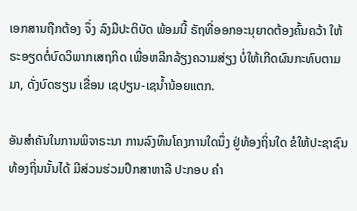ເອກສານຖືກຕ້ອງ ຈຶ່ງ ລົງມືປະຕິບັດ ພ້ອມນີ້ ຣັຖທີ່ອອກອະນຸຍາດຕ້ອງຄົ້ນຄວ້າ ໃຫ້ຣະອຽດຕໍ່ບົດວິພາກເສຖກິດ ເພື່ອຫລີກລ້ຽງຄວາມສ່ຽງ ບໍ່ໃຫ້ເກີດຜົນກະທົບຕາມມາ, ດັ່ງບົດຮຽນ ເຂື່ອນ ເຊປຽນ-ເຊນໍ້ານ້ອຍແຕກ.

ອັນສຳຄັນໃນການພິຈາຣະນາ ການລົງທຶນໂຄງການໃດນຶ່ງ ຢູ່ທ້ອງຖິ່ນໃດ ຂໍໃຫ້ປະຊາຊົນທ້ອງຖິ່ນນັ້ນໄດ້ ມີສ່ວນຮ່ວມປຶກສາຫາລື ປະກອບ ຄຳ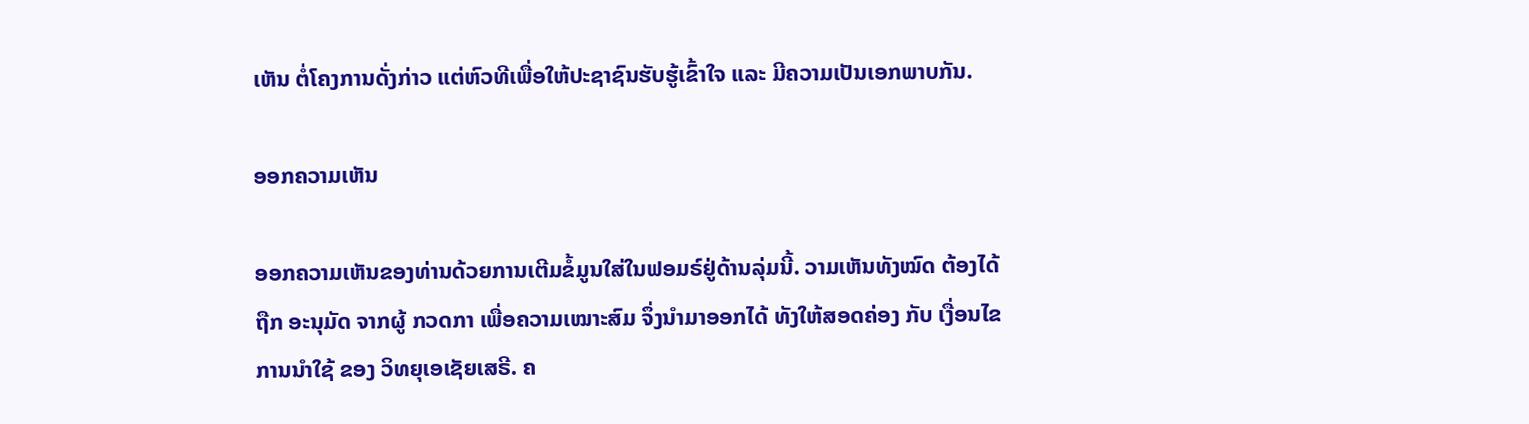ເຫັນ ຕໍ່ໂຄງການດັ່ງກ່າວ ແຕ່ຫົວທີເພື່ອໃຫ້ປະຊາຊົນຮັບຮູ້ເຂົ້າໃຈ ແລະ ມີຄວາມເປັນເອກພາບກັນ.

ອອກຄວາມເຫັນ

ອອກຄວາມເຫັນຂອງທ່ານດ້ວຍການເຕີມຂໍ້ມູນໃສ່ໃນຟອມຣ໌ຢູ່ດ້ານລຸ່ມນີ້. ວາມເຫັນທັງໝົດ ຕ້ອງໄດ້ຖືກ ອະນຸມັດ ຈາກຜູ້ ກວດກາ ເພື່ອຄວາມເໝາະສົມ ຈຶ່ງນໍາມາອອກໄດ້ ທັງໃຫ້ສອດຄ່ອງ ກັບ ເງື່ອນໄຂ ການນຳໃຊ້ ຂອງ ວິທຍຸເອເຊັຍເສຣີ. ຄ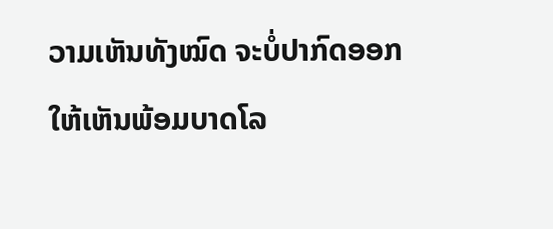ວາມເຫັນທັງໝົດ ຈະບໍ່ປາກົດອອກ ໃຫ້ເຫັນພ້ອມບາດໂລ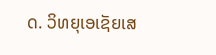ດ. ວິທຍຸເອເຊັຍເສ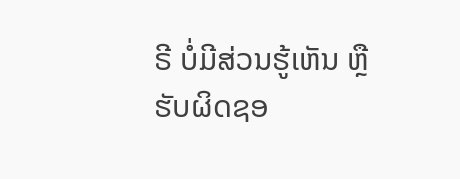ຣີ ບໍ່ມີສ່ວນຮູ້ເຫັນ ຫຼືຮັບຜິດຊອ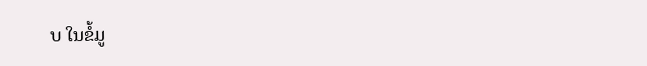ບ ໃນຂໍ້ມູ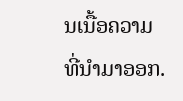ນເນື້ອຄວາມ ທີ່ນໍາມາອອກ.